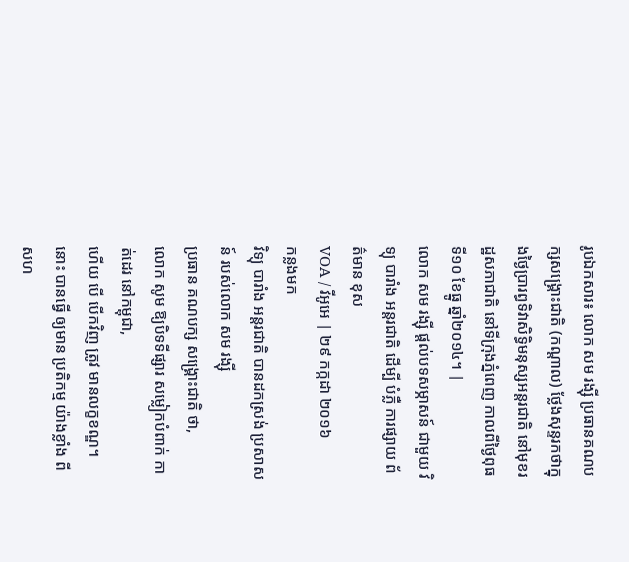រូបឯកសារ៖ លោក សម រង្ស៊ី ប្រធានគណបក្សសង្គ្រោះជាតិ (កណ្តាល) ថ្លែងសុន្ទរកថាក្នុងថ្ងៃប្រារព្ធទិវាសិទ្ធិមនុស្សអន្តរជាតិ នៅមុខរដ្ឋសភាជាតិ នៅទីក្រុងភ្នំពេញ កាលពីថ្ងៃពុធ ទី១០ ខែធ្នូ ឆ្នាំ២០១៤។ |
លោក សម រង្ស៊ី ផ្តល់បទសម្ភាសន៍ ជាមួយ វិទ្យុ បារាំង អន្តរជាតិ ដើម្បី បំភ្លឺ ការផ្សាយ ព័ត៌មាន ខុស
VOA / វីអូអេ | ២៩ កក្កដា ២០១៦
កន្លងមក
វិទ្យុ បារាំង អន្តរជាតិ បានដកស្រង់ ប្រសាសន៍ របស់លោក សម រង្ស៊ី
ប្រធាន គណបក្ស សង្គ្រោះជាតិ ថា,
លោក សូម ឱ្យបិទទីផ្សារ សម្លៀកបំពាក់ កាត់ដេរ នៅកម្ពុជា,
ហើយ បើ បើកវិញ ត្រូវ មានលក្ខខណ្ឌ។ នោះ បានធ្វើ ឲ្យមាន ប្រតិកម្ម យ៉ាងខ្លាំង ពីសហ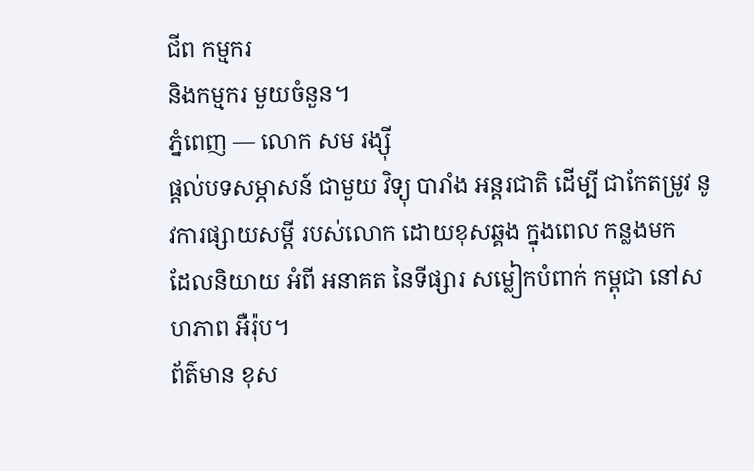ជីព កម្មករ
និងកម្មករ មួយចំនួន។
ភ្នំពេញ — លោក សម រង្ស៊ី
ផ្តល់បទសម្ភាសន៍ ជាមួយ វិទ្យុ បារាំង អន្តរជាតិ ដើម្បី ជាកែតម្រូវ នូវការផ្សាយសម្តី របស់លោក ដោយខុសឆ្គង ក្នុងពេល កន្លងមក
ដែលនិយាយ អំពី អនាគត នៃទីផ្សារ សម្លៀកបំពាក់ កម្ពុជា នៅសហភាព អឺរ៉ុប។
ព័ត៌មាន ខុស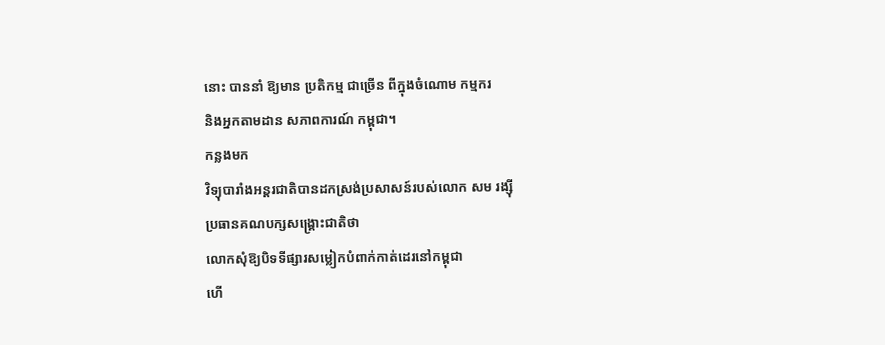នោះ បាននាំ ឱ្យមាន ប្រតិកម្ម ជាច្រើន ពីក្នុងចំណោម កម្មករ
និងអ្នកតាមដាន សភាពការណ៍ កម្ពុជា។
កន្លងមក
វិទ្យុបារាំងអន្តរជាតិបានដកស្រង់ប្រសាសន៍របស់លោក សម រង្ស៊ី
ប្រធានគណបក្សសង្គ្រោះជាតិថា
លោកសុំឱ្យបិទទីផ្សារសម្លៀកបំពាក់កាត់ដេរនៅកម្ពុជា
ហើ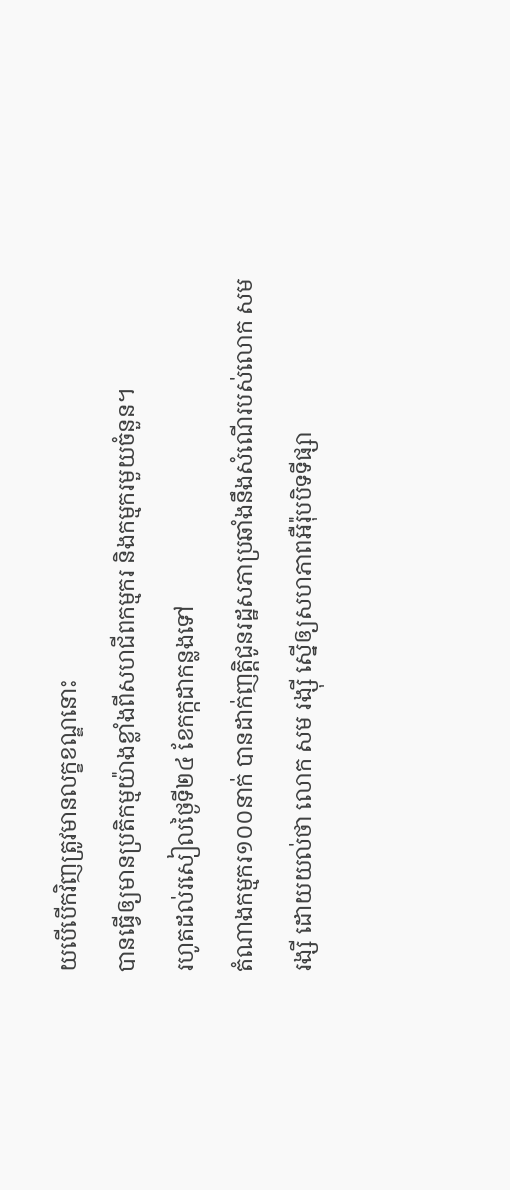យបើបើកវិញត្រូវមានលក្ខខណ្ឌនោះ
បានធ្វើឲ្យមានប្រតិកម្មយ៉ាងខ្លាំងពីសហជីពកម្មករ និងកម្មករមួយចំនួន។
រហូតដល់រសៀលថ្ងៃទី២៤ ខែកក្កដាកន្លងទៅ
តំណាងកម្មករ១០០នាក់ បានដាក់ញត្តិជូនរដ្ឋសភាប្រឆាំងនឹងសំណើរបស់លោក សម
រង្សី ដោយយល់ថា លោក សម រង្ស៊ី ស្នើឲ្យសហភាពអឺរ៉ុបបិទទីផ្សា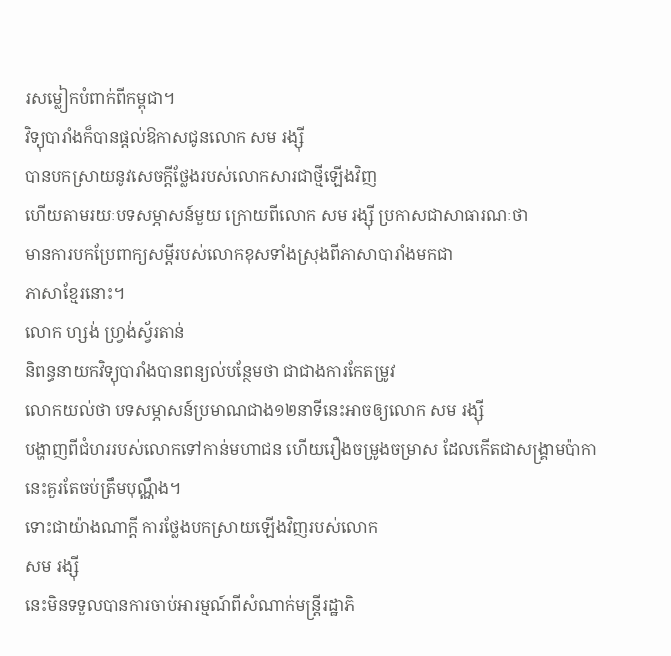រសម្លៀកបំពាក់ពីកម្ពុជា។
វិទ្យុបារាំងក៏បានផ្តល់ឱកាសជូនលោក សម រង្ស៊ី
បានបកស្រាយនូវសេចក្តីថ្លែងរបស់លោកសារជាថ្មីឡើងវិញ
ហើយតាមរយៈបទសម្ភាសន៍មួយ ក្រោយពីលោក សម រង្ស៊ី ប្រកាសជាសាធារណៈថា
មានការបកប្រែពាក្យសម្តីរបស់លោកខុសទាំងស្រុងពីភាសាបារាំងមកជា
ភាសាខ្មែរនោះ។
លោក ហ្សង់ ហ្រ្វង់ស្វ័រតាន់
និពន្ធនាយកវិទ្យុបារាំងបានពន្យល់បន្ថែមថា ជាជាងការកែតម្រូវ
លោកយល់ថា បទសម្ភាសន៍ប្រមាណជាង១២នាទីនេះអាចឲ្យលោក សម រង្ស៊ី
បង្ហាញពីជំហររបស់លោកទៅកាន់មហាជន ហើយរឿងចម្រូងចម្រាស ដែលកើតជាសង្គ្រាមប៉ាកានេះគួរតែចប់ត្រឹមបុណ្ណឹង។
ទោះជាយ៉ាងណាក្តី ការថ្លែងបកស្រាយឡើងវិញរបស់លោក
សម រង្ស៊ី
នេះមិនទទួលបានការចាប់អារម្មណ៍ពីសំណាក់មន្ត្រីរដ្ឋាភិ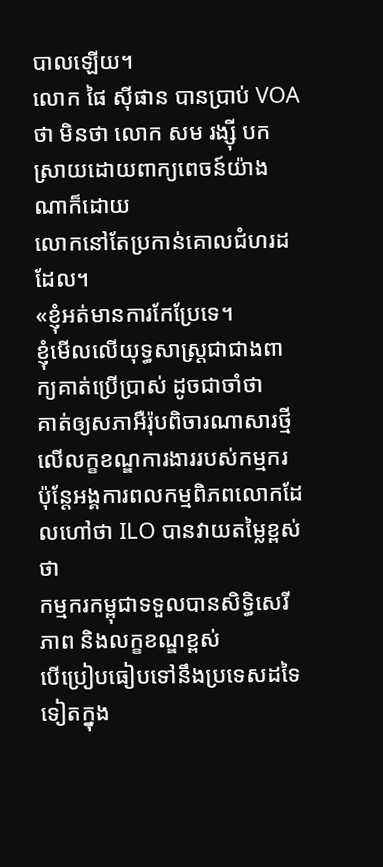បាលឡើយ។
លោក ផៃ ស៊ីផាន បានប្រាប់ VOA ថា មិនថា លោក សម រង្ស៊ី បកស្រាយដោយពាក្យពេចន៍យ៉ាងណាក៏ដោយ
លោកនៅតែប្រកាន់គោលជំហរដដែល។
«ខ្ញុំអត់មានការកែប្រែទេ។
ខ្ញុំមើលលើយុទ្ធសាស្រ្តជាជាងពាក្យគាត់ប្រើប្រាស់ ដូចជាចាំថា
គាត់ឲ្យសភាអឺរ៉ុបពិចារណាសារថ្មីលើលក្ខខណ្ឌការងាររបស់កម្មករ
ប៉ុន្តែអង្គការពលកម្មពិភពលោកដែលហៅថា ILO បានវាយតម្លៃខ្ពស់ថា
កម្មករកម្ពុជាទទួលបានសិទ្ធិសេរីភាព និងលក្ខខណ្ឌខ្ពស់
បើប្រៀបធៀបទៅនឹងប្រទេសដទៃទៀតក្នុង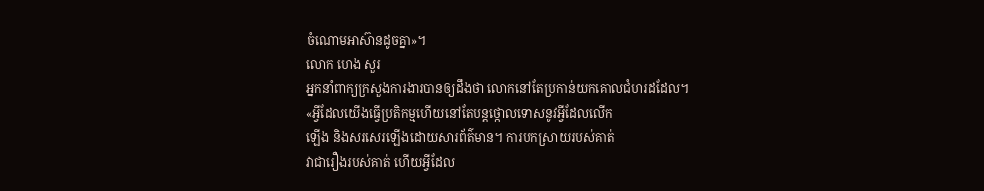ចំណោមអាស៊ានដូចគ្នា»។
លោក ហេង សួរ
អ្នកនាំពាក្យក្រសួងការងារបានឲ្យដឹងថា លោកនៅតែប្រកាន់យកគោលជំហរដដែល។
«អ្វីដែលយើងធ្វើប្រតិកម្មហើយនៅតែបន្តថ្កោលទោសនូវអ្វីដែលលើក
ឡើង និងសរសេរឡើងដោយសារព័ត៌មាន។ ការបកស្រាយរបស់គាត់
វាជារឿងរបស់គាត់ ហើយអ្វីដែល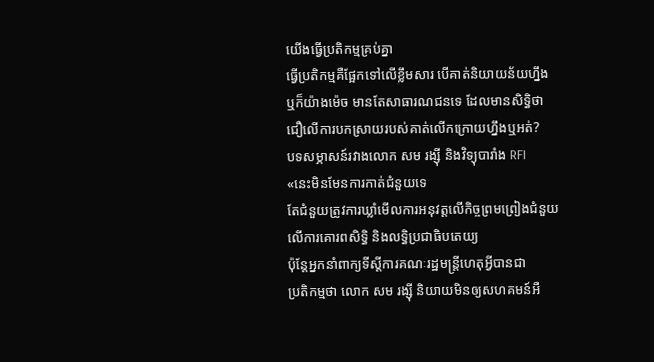យើងធ្វើប្រតិកម្មគ្រប់គ្នា
ធ្វើប្រតិកម្មគឺផ្អែកទៅលើខ្លឹមសារ បើគាត់និយាយន័យហ្នឹង
ឬក៏យ៉ាងម៉េច មានតែសាធារណជនទេ ដែលមានសិទ្ធិថា
ជឿលើការបកស្រាយរបស់គាត់លើកក្រោយហ្នឹងឬអត់?
បទសម្ភាសន៍រវាងលោក សម រង្ស៊ី និងវិទ្យុបារាំង RFI
«នេះមិនមែនការកាត់ជំនួយទេ
តែជំនួយត្រូវការឃ្លាំមើលការអនុវត្តលើកិច្ចព្រមព្រៀងជំនួយ
លើការគោរពសិទ្ធិ និងលទ្ធិប្រជាធិបតេយ្យ
ប៉ុន្តែអ្នកនាំពាក្យទីស្តីការគណៈរដ្ឋមន្ត្រីហេតុអ្វីបានជា
ប្រតិកម្មថា លោក សម រង្ស៊ី និយាយមិនឲ្យសហគមន៍អឺ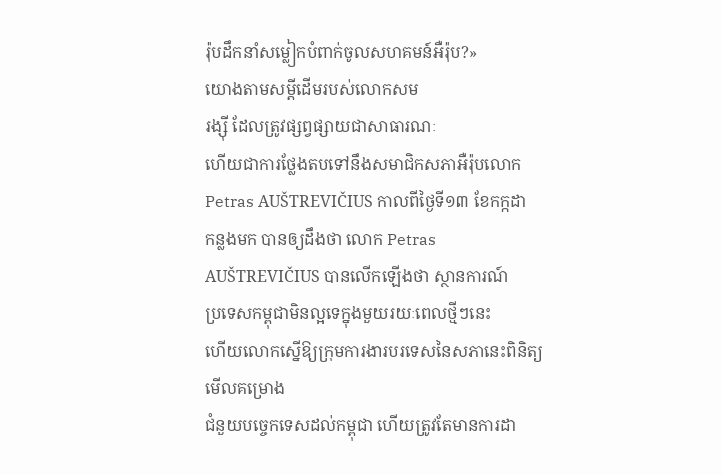រ៉ុបដឹកនាំសម្លៀកបំពាក់ចូលសហគមន៍អឺរ៉ុប?»
យោងតាមសម្តីដើមរបស់លោកសម
រង្ស៊ី ដែលត្រូវផ្សព្វផ្សាយជាសាធារណៈ
ហើយជាការថ្លែងតបទៅនឹងសមាជិកសភាអឺរ៉ុបលោក Petras AUŠTREVIČIUS កាលពីថ្ងៃទី១៣ ខែកក្កដា
កន្លងមក បានឲ្យដឹងថា លោក Petras AUŠTREVIČIUS បានលើកឡើងថា ស្ថានការណ៍
ប្រទេសកម្ពុជាមិនល្អទេក្នុងមួយរយៈពេលថ្មីៗនេះ
ហើយលោកស្នើឱ្យក្រុមការងារបរទេសនៃសភានេះពិនិត្យមើលគម្រោង
ជំនួយបច្ចេកទេសដល់កម្ពុជា ហើយត្រូវតែមានការដា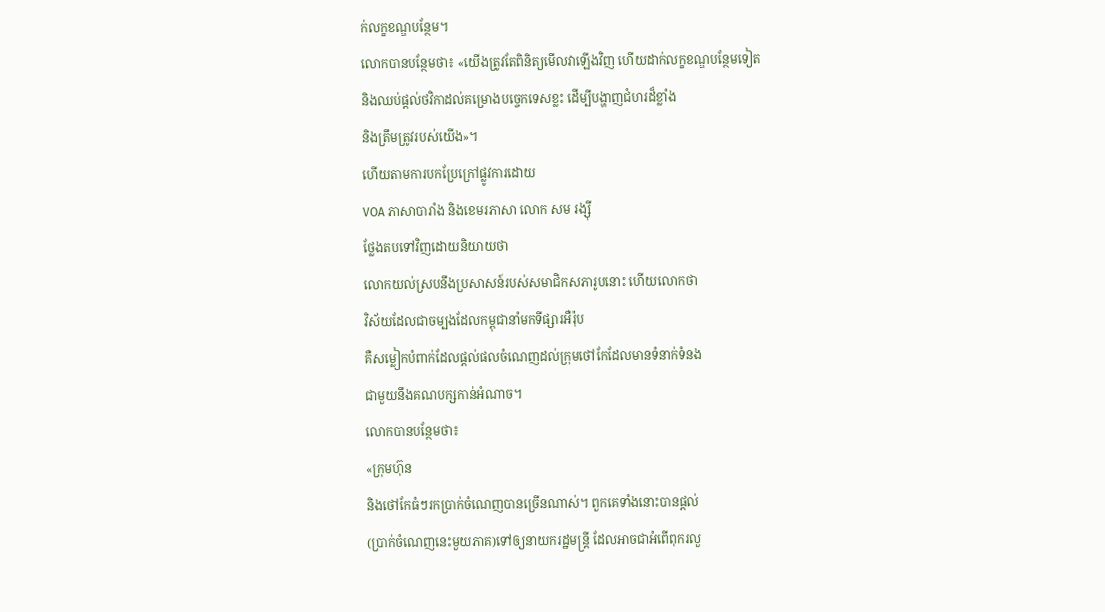ក់លក្ខខណ្ឌបន្ថែម។
លោកបានបន្ថែមថា៖ «យើងត្រូវតែពិនិត្យមើលវាឡើងវិញ ហើយដាក់លក្ខខណ្ឌបន្ថែមទៀត
និងឈប់ផ្តល់ថវិកាដល់គម្រោងបច្ចេកទេសខ្លះ ដើម្បីបង្ហាញជំហរដ៏ខ្លាំង
និងត្រឹមត្រូវរបស់យើង»។
ហើយតាមការបកប្រែក្រៅផ្លូវការដោយ
VOA ភាសាបារាំង និងខេមរភាសា លោក សម រង្ស៊ី
ថ្លែងតបទៅវិញដោយនិយាយថា
លោកយល់ស្របនឹងប្រសាសន៍របស់សមាជិកសភារូបនោះ ហើយលោកថា
វិស័យដែលជាចម្បងដែលកម្ពុជានាំមកទីផ្សារអឺរ៉ុប
គឺសម្លៀកបំពាក់ដែលផ្តល់ផលចំណេញដល់ក្រុមថៅកែដែលមានទំនាក់ទំនង
ជាមួយនឹងគណបក្សកាន់អំណាច។
លោកបានបន្ថែមថា៖
«ក្រុមហ៊ុន
និងថៅកែធំៗរកប្រាក់ចំណេញបានច្រើនណាស់។ ពួកគេទាំងនោះបានផ្ដល់
(ប្រាក់ចំណេញនេះមួយភាគ)ទៅឲ្យនាយករដ្ឋមន្ត្រី ដែលអាចជាអំពើពុករលួ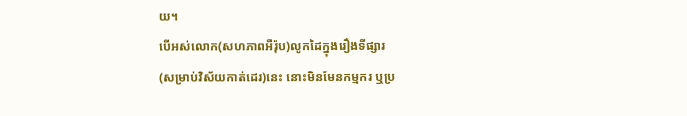យ។
បើអស់លោក(សហភាពអឺរ៉ុប)លូកដៃក្នុងរឿងទីផ្សារ
(សម្រាប់វិស័យកាត់ដេរ)នេះ នោះមិនមែនកម្មករ ឬប្រ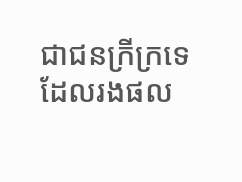ជាជនក្រីក្រទេ
ដែលរងផល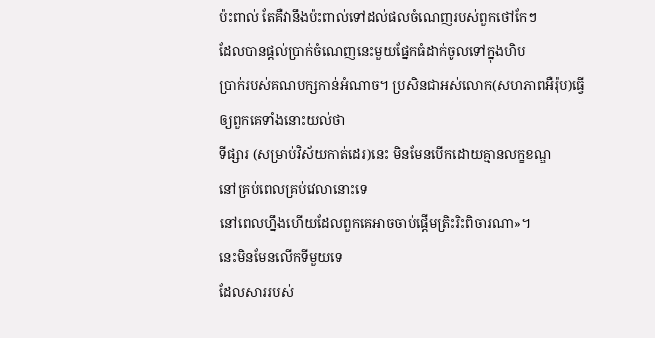ប៉ះពាល់ តែគឺវានឹងប៉ះពាល់ទៅដល់ផលចំណេញរបស់ពួកថៅកែៗ
ដែលបានផ្ដល់ប្រាក់ចំណេញនេះមួយផ្នែកធំដាក់ចូលទៅក្នុងហិប
ប្រាក់របស់គណបក្សកាន់អំណាច។ ប្រសិនជាអស់លោក(សហភាពអឺរ៉ុប)ធ្វើឲ្យពួកគេទាំងនោះយល់ថា
ទីផ្សារ (សម្រាប់វិស័យកាត់ដេរ)នេះ មិនមែនបើកដោយគ្មានលក្ខខណ្ឌ
នៅគ្រប់ពេលគ្រប់វេលានោះទេ
នៅពេលហ្នឹងហើយដែលពួកគេអាចចាប់ផ្ដើមត្រិះរិះពិចារណា»។
នេះមិនមែនលើកទីមួយទេ
ដែលសាររបស់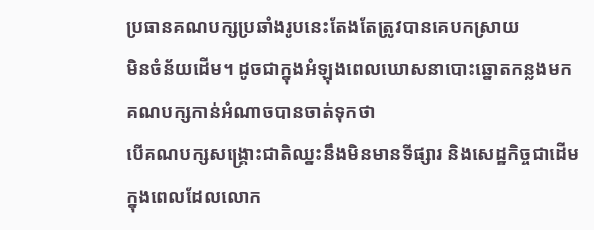ប្រធានគណបក្សប្រឆាំងរូបនេះតែងតែត្រូវបានគេបកស្រាយ
មិនចំន័យដើម។ ដូចជាក្នុងអំឡុងពេលឃោសនាបោះឆ្នោតកន្លងមក
គណបក្សកាន់អំណាចបានចាត់ទុកថា
បើគណបក្សសង្គ្រោះជាតិឈ្នះនឹងមិនមានទីផ្សារ និងសេដ្ឋកិច្ចជាដើម
ក្នុងពេលដែលលោក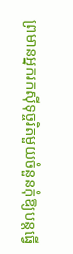ព្រមានអ្នករកស៊ីទុច្ចរិតមួយចំនួនកុំឱ្យបន្តធ្វើ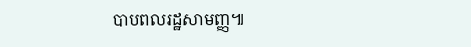បាបពលរដ្ឋសាមញ្ញ៕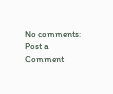No comments:
Post a Comment